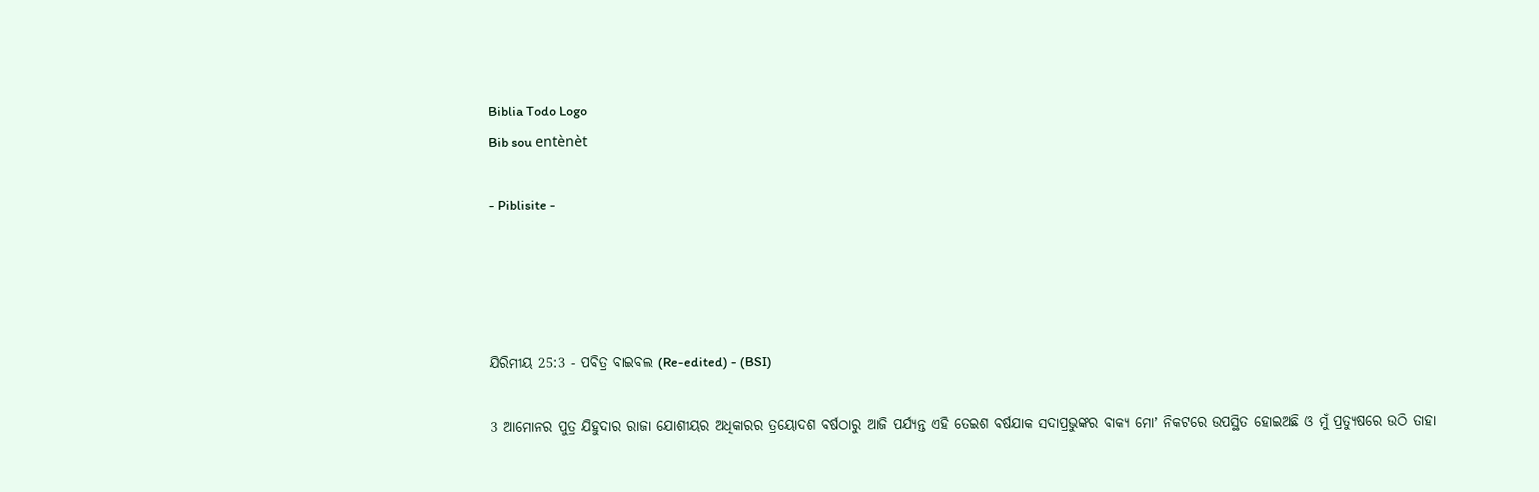Biblia Todo Logo
Bib sou entènèt

- Piblisite -




ଯିରିମୀୟ 25:3 - ପବିତ୍ର ବାଇବଲ (Re-edited) - (BSI)

3 ଆମୋନର ପୁତ୍ର ଯିହୁଦାର ରାଜା ଯୋଶୀୟର ଅଧିକାରର ତ୍ରୟୋଦଶ ବର୍ଷଠାରୁ ଆଜି ପର୍ଯ୍ୟନ୍ତ ଏହି ତେଇଶ ବର୍ଷଯାକ ସଦାପ୍ରଭୁଙ୍କର ବାକ୍ୟ ମୋʼ ନିକଟରେ ଉପସ୍ଥିତ ହୋଇଅଛି ଓ ମୁଁ ପ୍ରତ୍ୟୁଷରେ ଉଠି ତାହା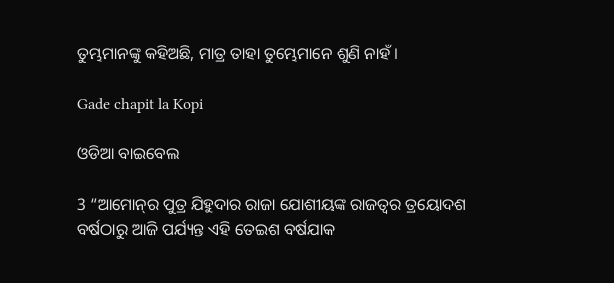ତୁମ୍ଭମାନଙ୍କୁ କହିଅଛି, ମାତ୍ର ତାହା ତୁମ୍ଭେମାନେ ଶୁଣି ନାହଁ।

Gade chapit la Kopi

ଓଡିଆ ବାଇବେଲ

3 “ଆମୋନ୍‍ର ପୁତ୍ର ଯିହୁଦାର ରାଜା ଯୋଶୀୟଙ୍କ ରାଜତ୍ଵର ତ୍ରୟୋଦଶ ବର୍ଷଠାରୁ ଆଜି ପର୍ଯ୍ୟନ୍ତ ଏହି ତେଇଶ ବର୍ଷଯାକ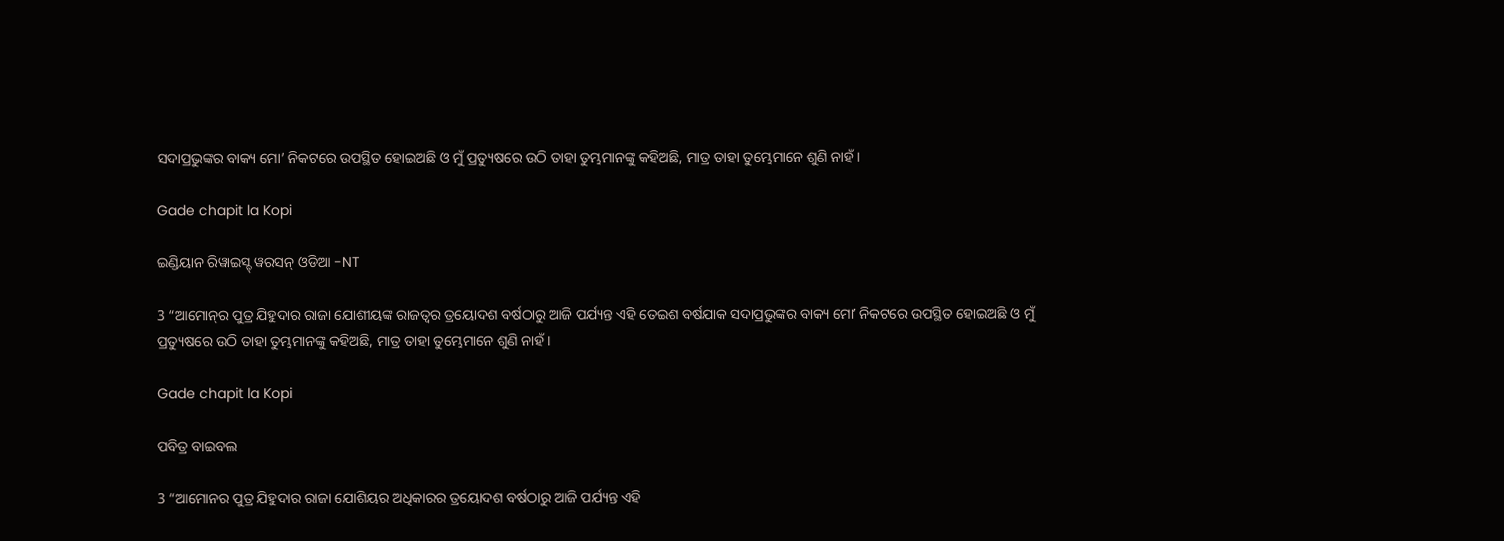ସଦାପ୍ରଭୁଙ୍କର ବାକ୍ୟ ମୋ’ ନିକଟରେ ଉପସ୍ଥିତ ହୋଇଅଛି ଓ ମୁଁ ପ୍ରତ୍ୟୁଷରେ ଉଠି ତାହା ତୁମ୍ଭମାନଙ୍କୁ କହିଅଛି, ମାତ୍ର ତାହା ତୁମ୍ଭେମାନେ ଶୁଣି ନାହଁ।

Gade chapit la Kopi

ଇଣ୍ଡିୟାନ ରିୱାଇସ୍ଡ୍ ୱରସନ୍ ଓଡିଆ -NT

3 “ଆମୋନ୍‍ର ପୁତ୍ର ଯିହୁଦାର ରାଜା ଯୋଶୀୟଙ୍କ ରାଜତ୍ଵର ତ୍ରୟୋଦଶ ବର୍ଷଠାରୁ ଆଜି ପର୍ଯ୍ୟନ୍ତ ଏହି ତେଇଶ ବର୍ଷଯାକ ସଦାପ୍ରଭୁଙ୍କର ବାକ୍ୟ ମୋʼ ନିକଟରେ ଉପସ୍ଥିତ ହୋଇଅଛି ଓ ମୁଁ ପ୍ରତ୍ୟୁଷରେ ଉଠି ତାହା ତୁମ୍ଭମାନଙ୍କୁ କହିଅଛି, ମାତ୍ର ତାହା ତୁମ୍ଭେମାନେ ଶୁଣି ନାହଁ।

Gade chapit la Kopi

ପବିତ୍ର ବାଇବଲ

3 “ଆମୋନର ପୁତ୍ର ଯିହୁଦାର ରାଜା ଯୋଶିୟର ଅଧିକାରର ତ୍ରୟୋଦଶ ବର୍ଷଠାରୁ ଆଜି ପର୍ଯ୍ୟନ୍ତ ଏହି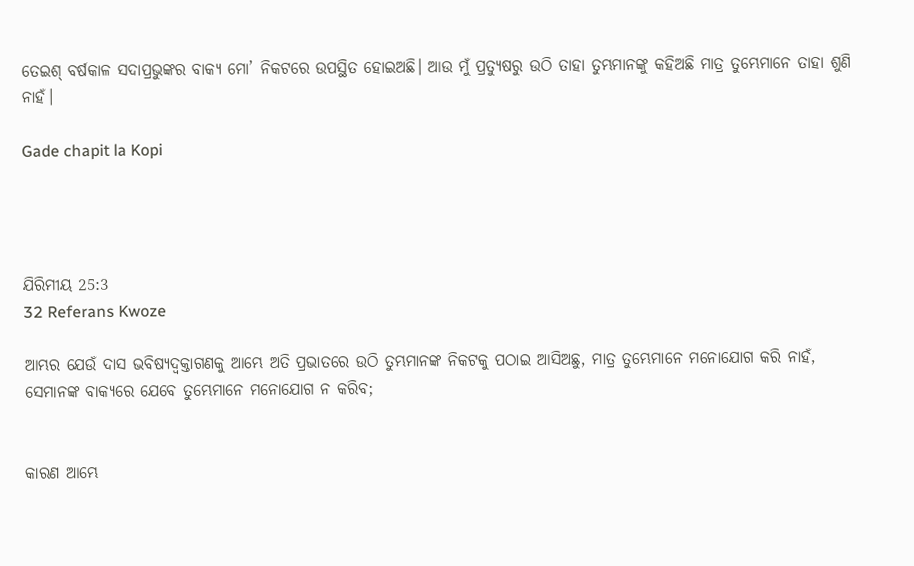ତେଇଶ୍ ବର୍ଷକାଳ ସଦାପ୍ରଭୁଙ୍କର ବାକ୍ୟ ମୋ’ ନିକଟରେ ଉପସ୍ଥିତ ହୋଇଅଛି। ଆଉ ମୁଁ ପ୍ରତ୍ୟୁଷରୁ ଉଠି ତାହା ତୁମ୍ଭମାନଙ୍କୁ କହିଅଛି ମାତ୍ର ତୁମ୍ଭେମାନେ ତାହା ଶୁଣି ନାହଁ।

Gade chapit la Kopi




ଯିରିମୀୟ 25:3
32 Referans Kwoze

ଆମ୍ଭର ଯେଉଁ ଦାସ ଭବିଷ୍ୟଦ୍ବକ୍ତାଗଣକୁ ଆମ୍ଭେ ଅତି ପ୍ରଭାତରେ ଉଠି ତୁମ୍ଭମାନଙ୍କ ନିକଟକୁ ପଠାଇ ଆସିଅଛୁ, ମାତ୍ର ତୁମ୍ଭେମାନେ ମନୋଯୋଗ କରି ନାହଁ, ସେମାନଙ୍କ ବାକ୍ୟରେ ଯେବେ ତୁମ୍ଭେମାନେ ମନୋଯୋଗ ନ କରିବ;


କାରଣ ଆମ୍ଭେ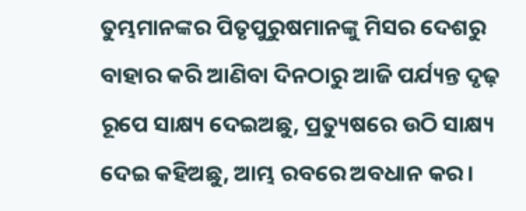ତୁମ୍ଭମାନଙ୍କର ପିତୃପୁରୁଷମାନଙ୍କୁ ମିସର ଦେଶରୁ ବାହାର କରି ଆଣିବା ଦିନଠାରୁ ଆଜି ପର୍ଯ୍ୟନ୍ତ ଦୃଢ଼ ରୂପେ ସାକ୍ଷ୍ୟ ଦେଇଅଛୁ, ପ୍ରତ୍ୟୁଷରେ ଉଠି ସାକ୍ଷ୍ୟ ଦେଇ କହିଅଛୁ, ଆମ୍ଭ ରବରେ ଅବଧାନ କର।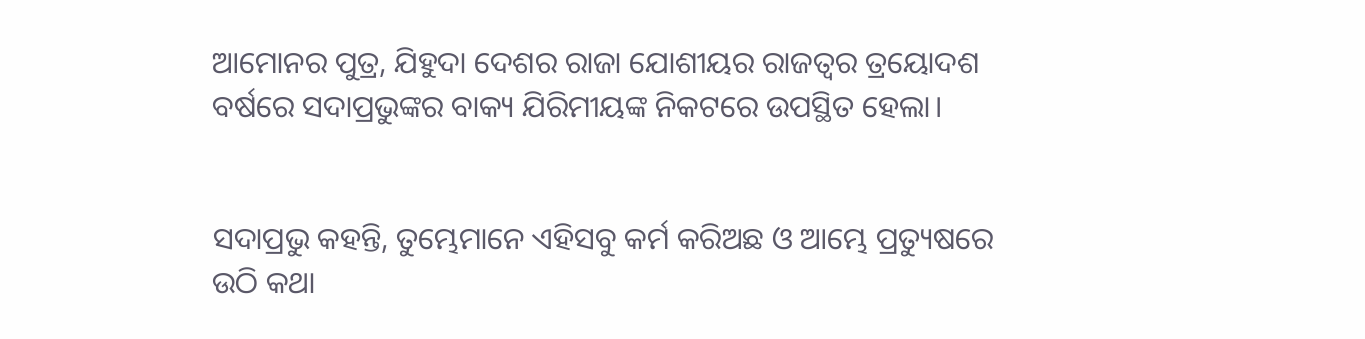ଆମୋନର ପୁତ୍ର, ଯିହୁଦା ଦେଶର ରାଜା ଯୋଶୀୟର ରାଜତ୍ଵର ତ୍ରୟୋଦଶ ବର୍ଷରେ ସଦାପ୍ରଭୁଙ୍କର ବାକ୍ୟ ଯିରିମୀୟଙ୍କ ନିକଟରେ ଉପସ୍ଥିତ ହେଲା।


ସଦାପ୍ରଭୁ କହନ୍ତି, ତୁମ୍ଭେମାନେ ଏହିସବୁ କର୍ମ କରିଅଛ ଓ ଆମ୍ଭେ ପ୍ରତ୍ୟୁଷରେ ଉଠି କଥା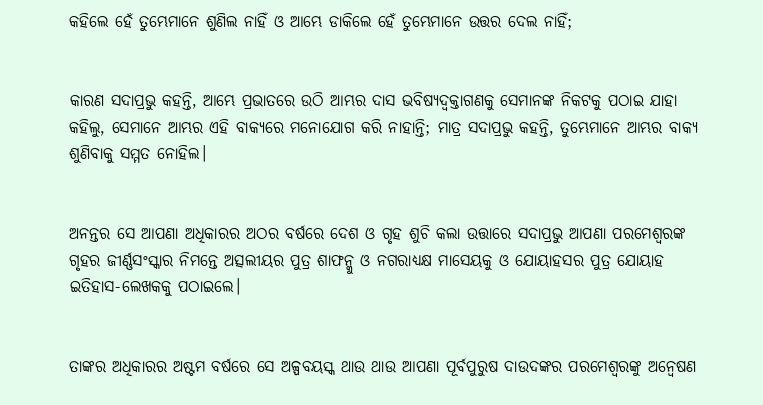କହିଲେ ହେଁ ତୁମ୍ଭେମାନେ ଶୁଣିଲ ନାହିଁ ଓ ଆମ୍ଭେ ଡାକିଲେ ହେଁ ତୁମ୍ଭେମାନେ ଉତ୍ତର ଦେଲ ନାହିଁ;


କାରଣ ସଦାପ୍ରଭୁ କହନ୍ତି, ଆମ୍ଭେ ପ୍ରଭାତରେ ଉଠି ଆମ୍ଭର ଦାସ ଭବିଷ୍ୟଦ୍ବକ୍ତାଗଣକୁ ସେମାନଙ୍କ ନିକଟକୁ ପଠାଇ ଯାହା କହିଲୁ, ସେମାନେ ଆମ୍ଭର ଏହି ବାକ୍ୟରେ ମନୋଯୋଗ କରି ନାହାନ୍ତି; ମାତ୍ର ସଦାପ୍ରଭୁ କହନ୍ତି, ତୁମ୍ଭେମାନେ ଆମ୍ଭର ବାକ୍ୟ ଶୁଣିବାକୁ ସମ୍ମତ ନୋହିଲ।


ଅନନ୍ତର ସେ ଆପଣା ଅଧିକାରର ଅଠର ବର୍ଷରେ ଦେଶ ଓ ଗୃହ ଶୁଚି କଲା ଉତ୍ତାରେ ସଦାପ୍ରଭୁ ଆପଣା ପରମେଶ୍ଵରଙ୍କ ଗୃହର ଜୀର୍ଣ୍ଣସଂସ୍କାର ନିମନ୍ତେ ଅତ୍ସଲୀୟର ପୁତ୍ର ଶାଫନ୍କୁ ଓ ନଗରାଧ୍ୟକ୍ଷ ମାସେୟକୁ ଓ ଯୋୟାହସର ପୁତ୍ର ଯୋୟାହ ଇତିହାସ-ଲେଖକକୁ ପଠାଇଲେ।


ତାଙ୍କର ଅଧିକାରର ଅଷ୍ଟମ ବର୍ଷରେ ସେ ଅଳ୍ପବୟସ୍କ ଥାଉ ଥାଉ ଆପଣା ପୂର୍ବପୁରୁଷ ଦାଉଦଙ୍କର ପରମେଶ୍ଵରଙ୍କୁ ଅନ୍ଵେଷଣ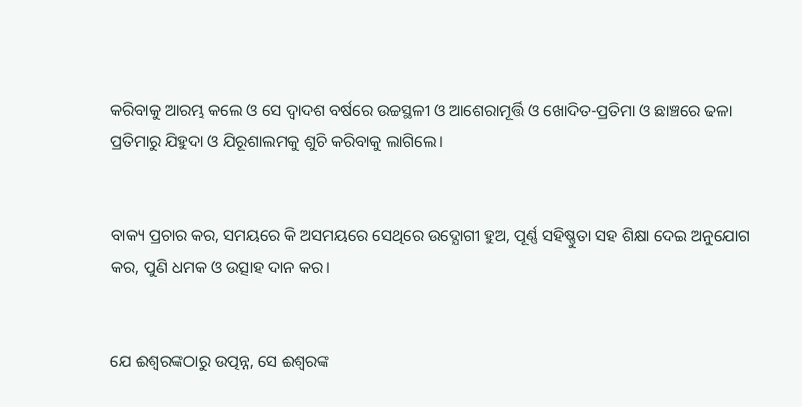କରିବାକୁ ଆରମ୍ଭ କଲେ ଓ ସେ ଦ୍ଵାଦଶ ବର୍ଷରେ ଉଚ୍ଚସ୍ଥଳୀ ଓ ଆଶେରାମୂର୍ତ୍ତି ଓ ଖୋଦିତ-ପ୍ରତିମା ଓ ଛାଞ୍ଚରେ ଢଳା ପ୍ରତିମାରୁ ଯିହୁଦା ଓ ଯିରୂଶାଲମକୁ ଶୁଚି କରିବାକୁ ଲାଗିଲେ।


ବାକ୍ୟ ପ୍ରଚାର କର, ସମୟରେ କି ଅସମୟରେ ସେଥିରେ ଉଦ୍ଯୋଗୀ ହୁଅ, ପୂର୍ଣ୍ଣ ସହିଷ୍ଣୁତା ସହ ଶିକ୍ଷା ଦେଇ ଅନୁଯୋଗ କର, ପୁଣି ଧମକ ଓ ଉତ୍ସାହ ଦାନ କର।


ଯେ ଈଶ୍ଵରଙ୍କଠାରୁ ଉତ୍ପନ୍ନ, ସେ ଈଶ୍ଵରଙ୍କ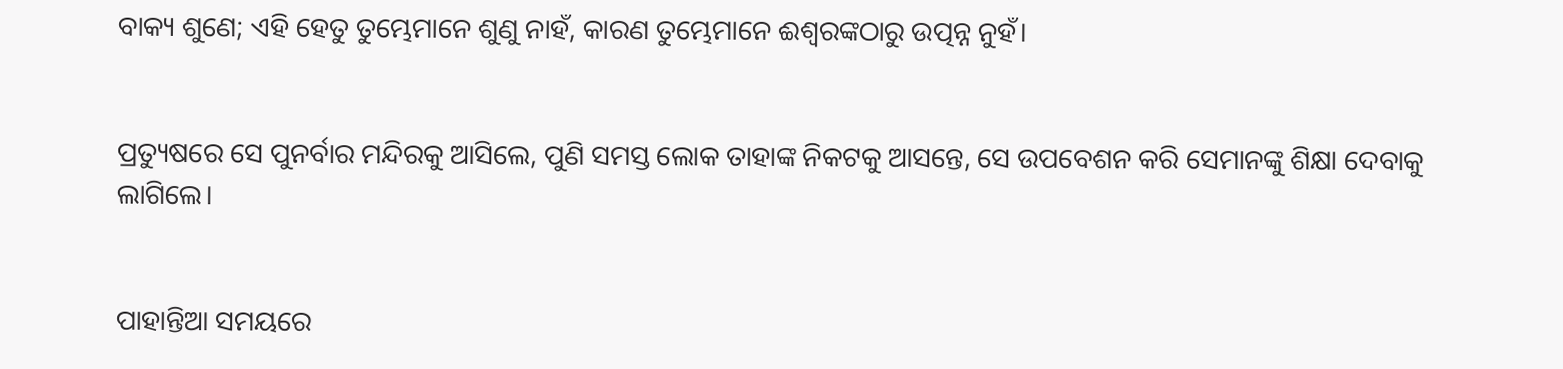ବାକ୍ୟ ଶୁଣେ; ଏହି ହେତୁ ତୁମ୍ଭେମାନେ ଶୁଣୁ ନାହଁ, କାରଣ ତୁମ୍ଭେମାନେ ଈଶ୍ଵରଙ୍କଠାରୁ ଉତ୍ପନ୍ନ ନୁହଁ।


ପ୍ରତ୍ୟୁଷରେ ସେ ପୁନର୍ବାର ମନ୍ଦିରକୁ ଆସିଲେ, ପୁଣି ସମସ୍ତ ଲୋକ ତାହାଙ୍କ ନିକଟକୁ ଆସନ୍ତେ, ସେ ଉପବେଶନ କରି ସେମାନଙ୍କୁ ଶିକ୍ଷା ଦେବାକୁ ଲାଗିଲେ।


ପାହାନ୍ତିଆ ସମୟରେ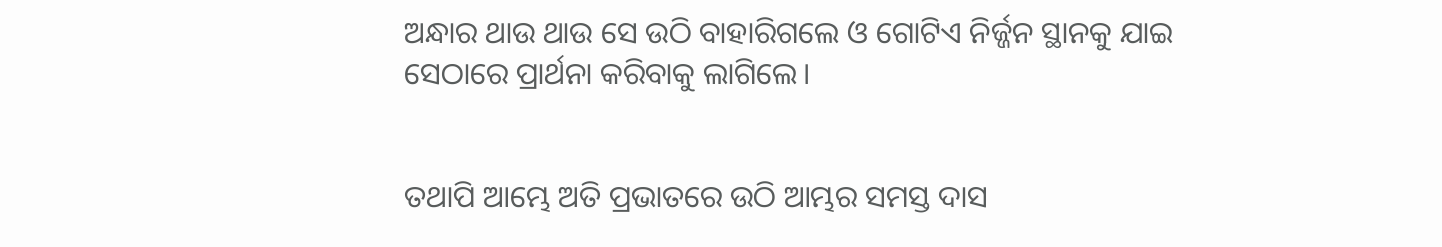ଅନ୍ଧାର ଥାଉ ଥାଉ ସେ ଉଠି ବାହାରିଗଲେ ଓ ଗୋଟିଏ ନିର୍ଜ୍ଜନ ସ୍ଥାନକୁ ଯାଇ ସେଠାରେ ପ୍ରାର୍ଥନା କରିବାକୁ ଲାଗିଲେ।


ତଥାପି ଆମ୍ଭେ ଅତି ପ୍ରଭାତରେ ଉଠି ଆମ୍ଭର ସମସ୍ତ ଦାସ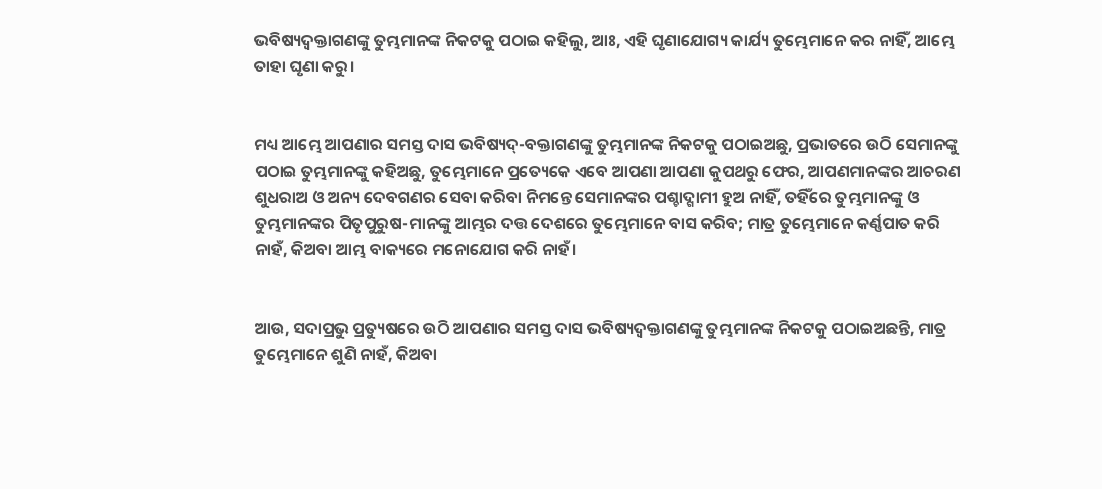ଭବିଷ୍ୟଦ୍ବକ୍ତାଗଣଙ୍କୁ ତୁମ୍ଭମାନଙ୍କ ନିକଟକୁ ପଠାଇ କହିଲୁ, ଆଃ, ଏହି ଘୃଣାଯୋଗ୍ୟ କାର୍ଯ୍ୟ ତୁମ୍ଭେମାନେ କର ନାହିଁ, ଆମ୍ଭେ ତାହା ଘୃଣା କରୁ।


ମଧ୍ୟ ଆମ୍ଭେ ଆପଣାର ସମସ୍ତ ଦାସ ଭବିଷ୍ୟଦ୍-ବକ୍ତାଗଣଙ୍କୁ ତୁମ୍ଭମାନଙ୍କ ନିକଟକୁ ପଠାଇଅଛୁ, ପ୍ରଭାତରେ ଉଠି ସେମାନଙ୍କୁ ପଠାଇ ତୁମ୍ଭମାନଙ୍କୁ କହିଅଛୁ, ତୁମ୍ଭେମାନେ ପ୍ରତ୍ୟେକେ ଏବେ ଆପଣା ଆପଣା କୁପଥରୁ ଫେର, ଆପଣମାନଙ୍କର ଆଚରଣ ଶୁଧରାଅ ଓ ଅନ୍ୟ ଦେବଗଣର ସେବା କରିବା ନିମନ୍ତେ ସେମାନଙ୍କର ପଶ୍ଚାଦ୍ଗାମୀ ହୁଅ ନାହିଁ, ତହିଁରେ ତୁମ୍ଭମାନଙ୍କୁ ଓ ତୁମ୍ଭମାନଙ୍କର ପିତୃପୁରୁଷ-ମାନଙ୍କୁ ଆମ୍ଭର ଦତ୍ତ ଦେଶରେ ତୁମ୍ଭେମାନେ ବାସ କରିବ; ମାତ୍ର ତୁମ୍ଭେମାନେ କର୍ଣ୍ଣପାତ କରି ନାହଁ, କିଅବା ଆମ୍ଭ ବାକ୍ୟରେ ମନୋଯୋଗ କରି ନାହଁ।


ଆଉ, ସଦାପ୍ରଭୁ ପ୍ରତ୍ୟୁଷରେ ଉଠି ଆପଣାର ସମସ୍ତ ଦାସ ଭବିଷ୍ୟଦ୍ବକ୍ତାଗଣଙ୍କୁ ତୁମ୍ଭମାନଙ୍କ ନିକଟକୁ ପଠାଇଅଛନ୍ତି, ମାତ୍ର ତୁମ୍ଭେମାନେ ଶୁଣି ନାହଁ, କିଅବା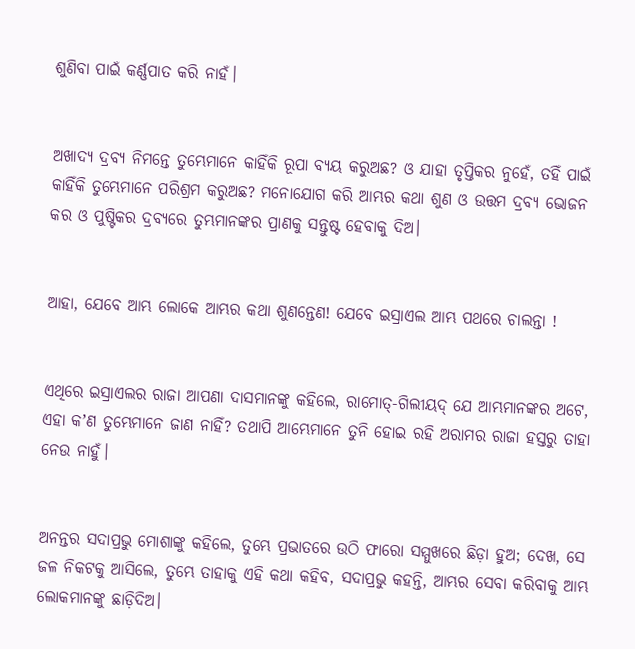ଶୁଣିବା ପାଇଁ କର୍ଣ୍ଣପାତ କରି ନାହଁ।


ଅଖାଦ୍ୟ ଦ୍ରବ୍ୟ ନିମନ୍ତେ ତୁମ୍ଭେମାନେ କାହିଁକି ରୂପା ବ୍ୟୟ କରୁଅଛ? ଓ ଯାହା ତୃପ୍ତିକର ନୁହେଁ, ତହିଁ ପାଇଁ କାହିଁକି ତୁମ୍ଭେମାନେ ପରିଶ୍ରମ କରୁଅଛ? ମନୋଯୋଗ କରି ଆମ୍ଭର କଥା ଶୁଣ ଓ ଉତ୍ତମ ଦ୍ରବ୍ୟ ଭୋଜନ କର ଓ ପୁଷ୍ଟିକର ଦ୍ରବ୍ୟରେ ତୁମ୍ଭମାନଙ୍କର ପ୍ରାଣକୁ ସନ୍ତୁଷ୍ଟ ହେବାକୁ ଦିଅ।


ଆହା, ଯେବେ ଆମ୍ଭ ଲୋକେ ଆମ୍ଭର କଥା ଶୁଣନ୍ତେଣ! ଯେବେ ଇସ୍ରାଏଲ ଆମ୍ଭ ପଥରେ ଚାଲନ୍ତା !


ଏଥିରେ ଇସ୍ରାଏଲର ରାଜା ଆପଣା ଦାସମାନଙ୍କୁ କହିଲେ, ରାମୋତ୍-ଗିଲୀୟଦ୍ ଯେ ଆମ୍ଭମାନଙ୍କର ଅଟେ, ଏହା କʼଣ ତୁମ୍ଭେମାନେ ଜାଣ ନାହିଁ? ତଥାପି ଆମ୍ଭେମାନେ ତୁନି ହୋଇ ରହି ଅରାମର ରାଜା ହସ୍ତରୁ ତାହା ନେଉ ନାହୁଁ।


ଅନନ୍ତର ସଦାପ୍ରଭୁ ମୋଶାଙ୍କୁ କହିଲେ, ତୁମ୍ଭେ ପ୍ରଭାତରେ ଉଠି ଫାରୋ ସମ୍ମୁଖରେ ଛିଡ଼ା ହୁଅ; ଦେଖ, ସେ ଜଳ ନିକଟକୁ ଆସିଲେ, ତୁମ୍ଭେ ତାହାକୁ ଏହି କଥା କହିବ, ସଦାପ୍ରଭୁ କହନ୍ତି, ଆମ୍ଭର ସେବା କରିବାକୁ ଆମ୍ଭ ଲୋକମାନଙ୍କୁ ଛାଡ଼ିଦିଅ।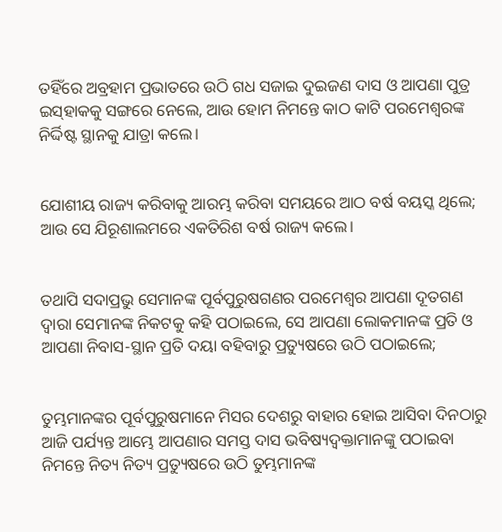ତହିଁରେ ଅବ୍ରହାମ ପ୍ରଭାତରେ ଉଠି ଗଧ ସଜାଇ ଦୁଇଜଣ ଦାସ ଓ ଆପଣା ପୁତ୍ର ଇସ୍‍ହାକକୁ ସଙ୍ଗରେ ନେଲେ, ଆଉ ହୋମ ନିମନ୍ତେ କାଠ କାଟି ପରମେଶ୍ଵରଙ୍କ ନିର୍ଦ୍ଦିଷ୍ଟ ସ୍ଥାନକୁ ଯାତ୍ରା କଲେ।


ଯୋଶୀୟ ରାଜ୍ୟ କରିବାକୁ ଆରମ୍ଭ କରିବା ସମୟରେ ଆଠ ବର୍ଷ ବୟସ୍କ ଥିଲେ; ଆଉ ସେ ଯିରୂଶାଲମରେ ଏକତିରିଶ ବର୍ଷ ରାଜ୍ୟ କଲେ।


ତଥାପି ସଦାପ୍ରଭୁ ସେମାନଙ୍କ ପୂର୍ବପୁରୁଷଗଣର ପରମେଶ୍ଵର ଆପଣା ଦୂତଗଣ ଦ୍ଵାରା ସେମାନଙ୍କ ନିକଟକୁ କହି ପଠାଇଲେ, ସେ ଆପଣା ଲୋକମାନଙ୍କ ପ୍ରତି ଓ ଆପଣା ନିବାସ-ସ୍ଥାନ ପ୍ରତି ଦୟା ବହିବାରୁ ପ୍ରତ୍ୟୁଷରେ ଉଠି ପଠାଇଲେ;


ତୁମ୍ଭମାନଙ୍କର ପୂର୍ବପୁରୁଷମାନେ ମିସର ଦେଶରୁ ବାହାର ହୋଇ ଆସିବା ଦିନଠାରୁ ଆଜି ପର୍ଯ୍ୟନ୍ତ ଆମ୍ଭେ ଆପଣାର ସମସ୍ତ ଦାସ ଭବିଷ୍ୟଦ୍ବକ୍ତାମାନଙ୍କୁ ପଠାଇବା ନିମନ୍ତେ ନିତ୍ୟ ନିତ୍ୟ ପ୍ରତ୍ୟୁଷରେ ଉଠି ତୁମ୍ଭମାନଙ୍କ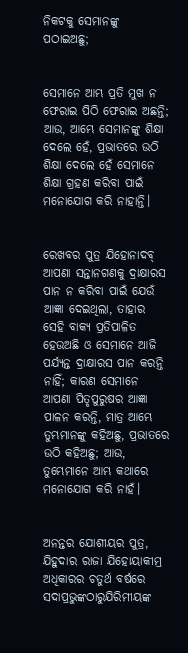ନିକଟକୁ ସେମାନଙ୍କୁ ପଠାଇଅଛୁ;


ସେମାନେ ଆମ୍ଭ ପ୍ରତି ମୁଖ ନ ଫେରାଇ ପିଠି ଫେରାଇ ଅଛନ୍ତି; ଆଉ, ଆମ୍ଭେ ସେମାନଙ୍କୁ ଶିକ୍ଷା ଦେଲେ ହେଁ, ପ୍ରଭାତରେ ଉଠି ଶିକ୍ଷା ଦେଲେ ହେଁ ସେମାନେ ଶିକ୍ଷା ଗ୍ରହଣ କରିବା ପାଇଁ ମନୋଯୋଗ କରି ନାହାନ୍ତି।


ରେଖବର ପୁତ୍ର ଯିହୋନାଦବ୍ ଆପଣା ସନ୍ତାନଗଣକୁ ଦ୍ରାକ୍ଷାରସ ପାନ ନ କରିବା ପାଇଁ ଯେଉଁ ଆଜ୍ଞା ଦେଇଥିଲା, ତାହାର ସେହି ବାକ୍ୟ ପ୍ରତିପାଳିତ ହେଉଅଛି ଓ ସେମାନେ ଆଜି ପର୍ଯ୍ୟନ୍ତ ଦ୍ରାକ୍ଷାରସ ପାନ କରନ୍ତି ନାହିଁ; କାରଣ ସେମାନେ ଆପଣା ପିତୃପୁରୁଷର ଆଜ୍ଞା ପାଳନ କରନ୍ତି, ମାତ୍ର ଆମ୍ଭେ ତୁମ୍ଭମାନଙ୍କୁ କହିଅଛୁ, ପ୍ରଭାତରେ ଉଠି କହିଅଛୁ; ଆଉ, ତୁମ୍ଭେମାନେ ଆମ୍ଭ କଥାରେ ମନୋଯୋଗ କରି ନାହଁ।


ଅନନ୍ତର ଯୋଶୀୟର ପୁତ୍ର, ଯିହୁଦାର ରାଜା ଯିହୋୟାକୀମ୍ର ଅଧିକାରର ଚତୁର୍ଥ ବର୍ଷରେ ସଦାପ୍ରଭୁଙ୍କଠାରୁଯିରିମୀୟଙ୍କ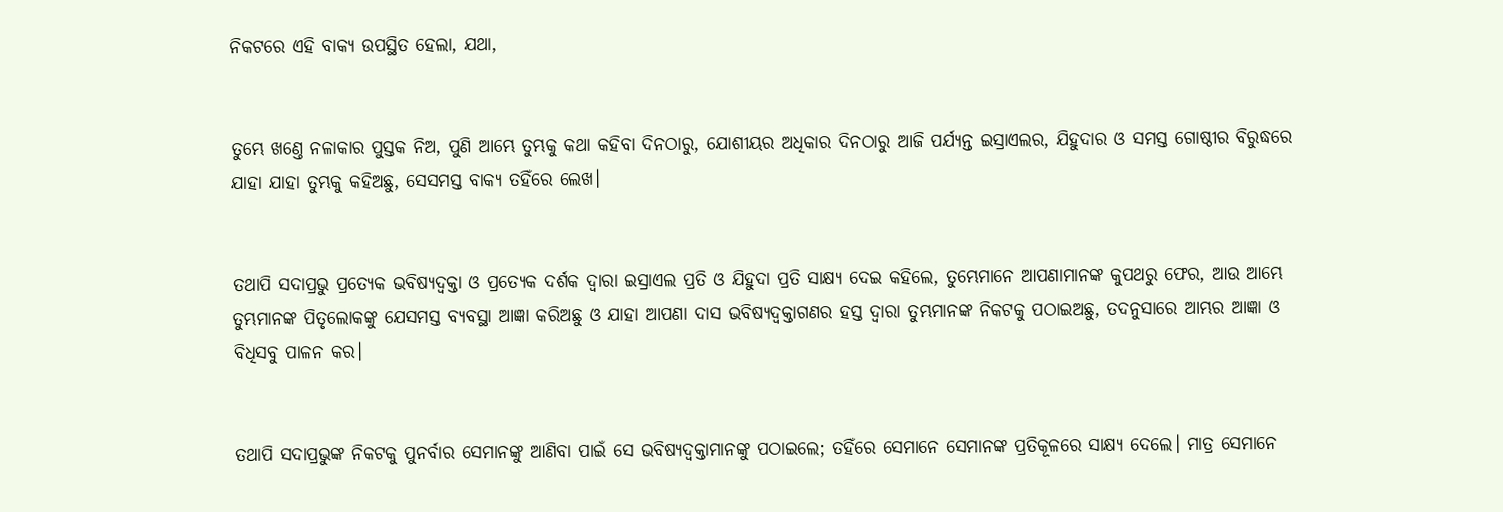ନିକଟରେ ଏହି ବାକ୍ୟ ଉପସ୍ଥିତ ହେଲା, ଯଥା,


ତୁମ୍ଭେ ଖଣ୍ତେ ନଳାକାର ପୁସ୍ତକ ନିଅ, ପୁଣି ଆମ୍ଭେ ତୁମ୍ଭକୁ କଥା କହିବା ଦିନଠାରୁ, ଯୋଶୀୟର ଅଧିକାର ଦିନଠାରୁ ଆଜି ପର୍ଯ୍ୟନ୍ତ ଇସ୍ରାଏଲର, ଯିହୁଦାର ଓ ସମସ୍ତ ଗୋଷ୍ଠୀର ବିରୁଦ୍ଧରେ ଯାହା ଯାହା ତୁମ୍ଭକୁ କହିଅଛୁ, ସେସମସ୍ତ ବାକ୍ୟ ତହିଁରେ ଲେଖ।


ତଥାପି ସଦାପ୍ରଭୁ ପ୍ରତ୍ୟେକ ଭବିଷ୍ୟଦ୍ବକ୍ତା ଓ ପ୍ରତ୍ୟେକ ଦର୍ଶକ ଦ୍ଵାରା ଇସ୍ରାଏଲ ପ୍ରତି ଓ ଯିହୁଦା ପ୍ରତି ସାକ୍ଷ୍ୟ ଦେଇ କହିଲେ, ତୁମ୍ଭେମାନେ ଆପଣାମାନଙ୍କ କୁପଥରୁ ଫେର, ଆଉ ଆମ୍ଭେ ତୁମ୍ଭମାନଙ୍କ ପିତୃଲୋକଙ୍କୁ ଯେସମସ୍ତ ବ୍ୟବସ୍ଥା ଆଜ୍ଞା କରିଅଛୁ ଓ ଯାହା ଆପଣା ଦାସ ଭବିଷ୍ୟଦ୍ବକ୍ତାଗଣର ହସ୍ତ ଦ୍ଵାରା ତୁମ୍ଭମାନଙ୍କ ନିକଟକୁ ପଠାଇଅଛୁ, ତଦନୁସାରେ ଆମ୍ଭର ଆଜ୍ଞା ଓ ବିଧିସବୁ ପାଳନ କର।


ତଥାପି ସଦାପ୍ରଭୁଙ୍କ ନିକଟକୁ ପୁନର୍ବାର ସେମାନଙ୍କୁ ଆଣିବା ପାଇଁ ସେ ଭବିଷ୍ୟଦ୍ବକ୍ତାମାନଙ୍କୁ ପଠାଇଲେ; ତହିଁରେ ସେମାନେ ସେମାନଙ୍କ ପ୍ରତିକୂଳରେ ସାକ୍ଷ୍ୟ ଦେଲେ। ମାତ୍ର ସେମାନେ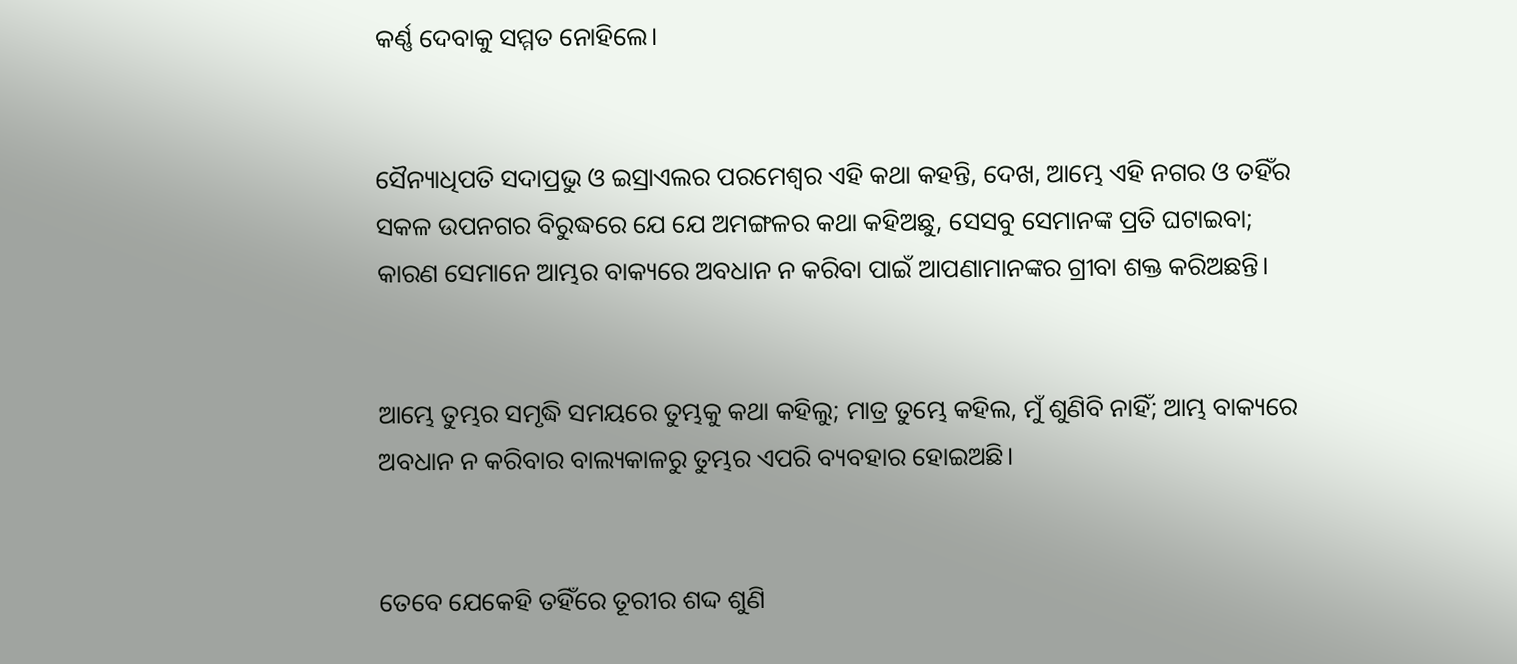କର୍ଣ୍ଣ ଦେବାକୁ ସମ୍ମତ ନୋହିଲେ।


ସୈନ୍ୟାଧିପତି ସଦାପ୍ରଭୁ ଓ ଇସ୍ରାଏଲର ପରମେଶ୍ଵର ଏହି କଥା କହନ୍ତି, ଦେଖ, ଆମ୍ଭେ ଏହି ନଗର ଓ ତହିଁର ସକଳ ଉପନଗର ବିରୁଦ୍ଧରେ ଯେ ଯେ ଅମଙ୍ଗଳର କଥା କହିଅଛୁ, ସେସବୁ ସେମାନଙ୍କ ପ୍ରତି ଘଟାଇବା; କାରଣ ସେମାନେ ଆମ୍ଭର ବାକ୍ୟରେ ଅବଧାନ ନ କରିବା ପାଇଁ ଆପଣାମାନଙ୍କର ଗ୍ରୀବା ଶକ୍ତ କରିଅଛନ୍ତି।


ଆମ୍ଭେ ତୁମ୍ଭର ସମୃଦ୍ଧି ସମୟରେ ତୁମ୍ଭକୁ କଥା କହିଲୁ; ମାତ୍ର ତୁମ୍ଭେ କହିଲ, ମୁଁ ଶୁଣିବି ନାହିଁ; ଆମ୍ଭ ବାକ୍ୟରେ ଅବଧାନ ନ କରିବାର ବାଲ୍ୟକାଳରୁ ତୁମ୍ଭର ଏପରି ବ୍ୟବହାର ହୋଇଅଛି।


ତେବେ ଯେକେହି ତହିଁରେ ତୂରୀର ଶଦ୍ଦ ଶୁଣି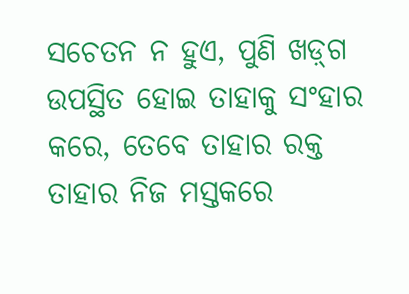ସଚେତନ ନ ହୁଏ, ପୁଣି ଖଡ଼୍‍ଗ ଉପସ୍ଥିତ ହୋଇ ତାହାକୁ ସଂହାର କରେ, ତେବେ ତାହାର ରକ୍ତ ତାହାର ନିଜ ମସ୍ତକରେ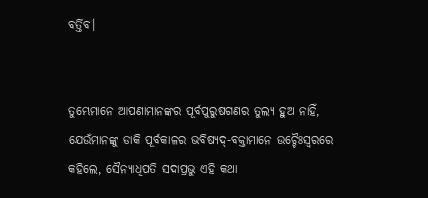ବର୍ତ୍ତିବ।


ତୁମ୍ଭେମାନେ ଆପଣାମାନଙ୍କର ପୂର୍ବପୁରୁଷଗଣର ତୁଲ୍ୟ ହୁଅ ନାହିଁ, ଯେଉଁମାନଙ୍କୁ ଡାକି ପୂର୍ବକାଳର ଭବିଷ୍ୟଦ୍-ବକ୍ତାମାନେ ଉଚ୍ଚୈଃସ୍ଵରରେ କହିଲେ, ସୈନ୍ୟାଧିପତି ସଦାପ୍ରଭୁ ଏହି କଥା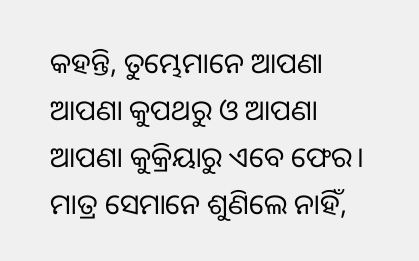କହନ୍ତି, ତୁମ୍ଭେମାନେ ଆପଣା ଆପଣା କୁପଥରୁ ଓ ଆପଣା ଆପଣା କୁକ୍ରିୟାରୁ ଏବେ ଫେର। ମାତ୍ର ସେମାନେ ଶୁଣିଲେ ନାହିଁ,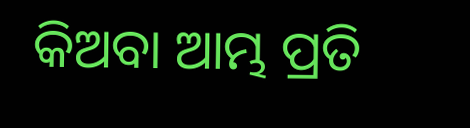କିଅବା ଆମ୍ଭ ପ୍ରତି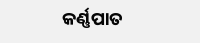କର୍ଣ୍ଣପାତ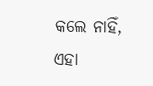କଲେ ନାହିଁ, ଏହା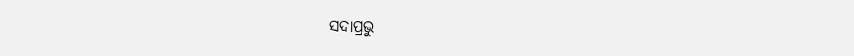ସଦାପ୍ରଭୁ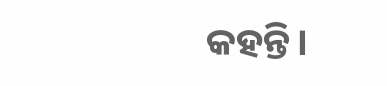କହନ୍ତି।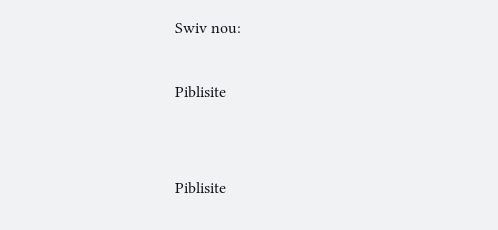Swiv nou:

Piblisite


Piblisite